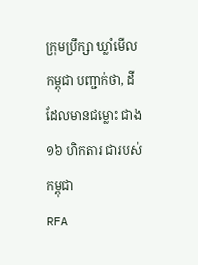ក្រុមប្រឹក្សា ឃ្លាំមើល កម្ពុជា បញ្ជាក់ថា, ដី ដែលមានជម្លោះ ជាង១៦ ហិកតារ ជារបស់ កម្ពុជា
RFA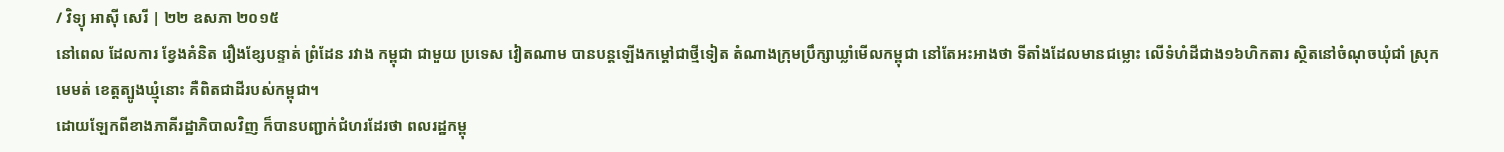/ វិទ្យុ អាស៊ី សេរី | ២២ ឧសភា ២០១៥
នៅពេល ដែលការ ខ្វែងគំនិត រឿងខ្សែបន្ទាត់ ព្រំដែន រវាង កម្ពុជា ជាមួយ ប្រទេស វៀតណាម បានបន្តឡើងកម្ដៅជាថ្មីទៀត តំណាងក្រុមប្រឹក្សាឃ្លាំមើលកម្ពុជា នៅតែអះអាងថា ទីតាំងដែលមានជម្លោះ លើទំហំដីជាង១៦ហិកតារ ស្ថិតនៅចំណុចឃុំជាំ ស្រុកមេមត់ ខេត្តត្បូងឃ្មុំនោះ គឺពិតជាដីរបស់កម្ពុជា។
ដោយឡែកពីខាងភាគីរដ្ឋាភិបាលវិញ ក៏បានបញ្ជាក់ជំហរដែរថា ពលរដ្ឋកម្ពុ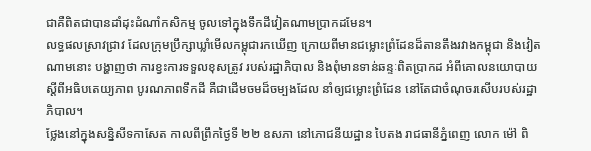ជាគឺពិតជាបានដាំដុះដំណាំកសិកម្ម ចូលទៅក្នុងទឹកដីវៀតណាមប្រាកដមែន។
លទ្ធផលស្រាវជ្រាវ ដែលក្រុមប្រឹក្សាឃ្លាំមើលកម្ពុជារកឃើញ ក្រោយពីមានជម្លោះព្រំដែនដ៏តានតឹងរវាងកម្ពុជា និងវៀតណាមនោះ បង្ហាញថា ការខ្វះការទទួលខុសត្រូវ របស់រដ្ឋាភិបាល និងពុំមានទាន់ឆន្ទៈពិតប្រាកដ អំពីគោលនយោបាយស្ដីពីអធិបតេយ្យភាព បូរណភាពទឹកដី គឺជាដើមចមដ៏ចម្បងដែល នាំឲ្យជម្លោះព្រំដែន នៅតែជាចំណុចរសើបរបស់រដ្ឋាភិបាល។
ថ្លែងនៅក្នុងសន្និសីទកាសែត កាលពីព្រឹកថ្ងៃទី ២២ ឧសភា នៅភោជនីយដ្ឋាន បៃតង រាជធានីភ្នំពេញ លោក ម៉ៅ ពិ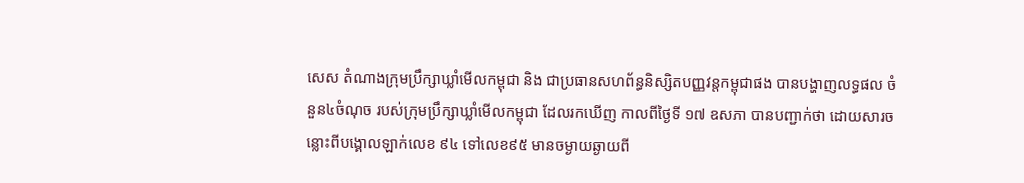សេស តំណាងក្រុមប្រឹក្សាឃ្លាំមើលកម្ពុជា និង ជាប្រធានសហព័ន្ធនិស្សិតបញ្ញវន្តកម្ពុជាផង បានបង្ហាញលទ្ធផល ចំនួន៤ចំណុច របស់ក្រុមប្រឹក្សាឃ្លាំមើលកម្ពុជា ដែលរកឃើញ កាលពីថ្ងៃទី ១៧ ឧសភា បានបញ្ជាក់ថា ដោយសារចន្លោះពីបង្គោលឡាក់លេខ ៩៤ ទៅលេខ៩៥ មានចម្ងាយឆ្ងាយពី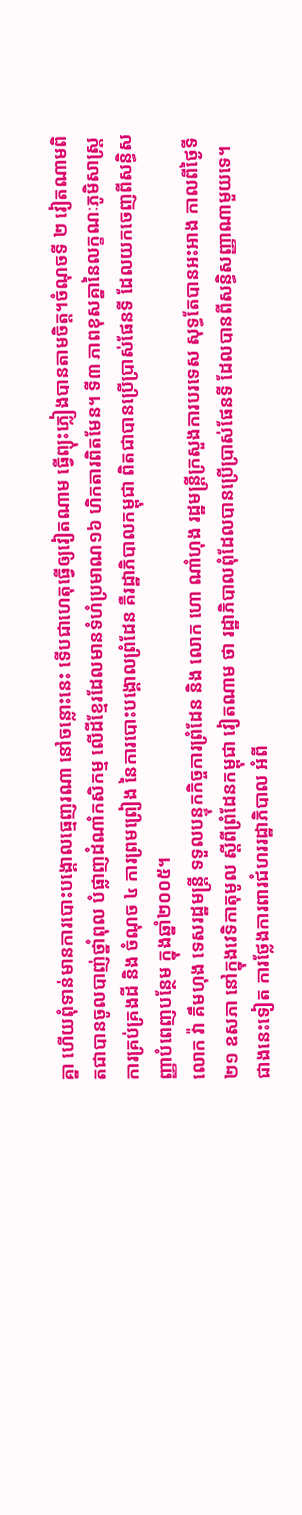គ្នា ហើយពុំទាន់មានការបោះបង្គោលធ្មេញរណា នៅចន្លោះនេះ ទើបជាហេតុធ្វើឲ្យវៀតណាម ធ្វើព្យុះភ្លៀងបានតាមចិត្ត។ចំណុចទី ២ វៀតណាមពិតជាបានចូលបាញ់ថ្នាំពុល បំផ្លាញដំណាំកសិកម្ម លើដីខ្មែរដែលមានទំហំប្រមាណ១៦ ហិកតារពិតមែន។ ទី៣ ភាពខុសគ្នានៃលក្ខណៈភូមិសាស្ត្រ ការគ្រប់គ្រងដី និង ចំណុច ៤ ការព្រមព្រៀង នៃការបោះបង្គោលព្រំដែន គឺរដ្ឋាភិបាលកម្ពុជា ពិតជាបានប្រើប្រាស់ផែនទី ដែលយកចេញពីសន្ធិសញ្ញាបំពេញបន្ថែម ក្នុងឆ្នាំ២០០៥។
លោក វ៉ា គឹមហុង ទេសរដ្ឋមន្រ្តី ទទួលបន្ទុកកិច្ចការព្រំដែន និង លោក ហោ ណាំហុង រដ្ឋមន្ត្រីក្រសួងការបរទេស សុទ្ធតែបានអះអាង កាលពីថ្ងៃទី ២១ ឧសភា នៅក្នុងវេទិកាតុមូល ស្ដីពីព្រំដែនកម្ពុជា វៀតណាម ថា រដ្ឋាភិបាលពុំដែលបានប្រើប្រាស់ផែនទី ដែលបានពីសន្ធិសញ្ញាណាមួយទេ។ ជាងនេះទៀត ការថ្លែងការពារជំហររដ្ឋាភិបាល អំពី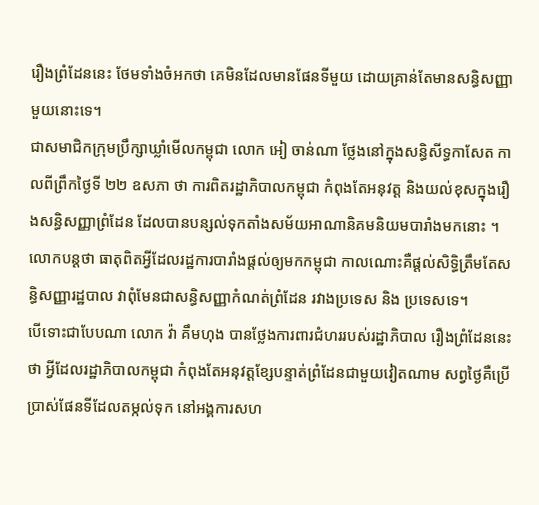រឿងព្រំដែននេះ ថែមទាំងចំអកថា គេមិនដែលមានផែនទីមួយ ដោយគ្រាន់តែមានសន្ធិសញ្ញាមួយនោះទេ។
ជាសមាជិកក្រុមប្រឹក្សាឃ្លាំមើលកម្ពុជា លោក អៀ ចាន់ណា ថ្លែងនៅក្នុងសន្ធិសីទ្ធកាសែត កាលពីព្រឹកថ្ងៃទី ២២ ឧសភា ថា ការពិតរដ្ឋាភិបាលកម្ពុជា កំពុងតែអនុវត្ត និងយល់ខុសក្នុងរឿងសន្ធិសញ្ញាព្រំដែន ដែលបានបន្សល់ទុកតាំងសម័យអាណានិគមនិយមបារាំងមកនោះ ។ លោកបន្តថា ធាតុពិតអ្វីដែលរដ្ឋការបារាំងផ្ដល់ឲ្យមកកម្ពុជា កាលណោះគឺផ្ដល់សិទ្ធិត្រឹមតែសន្ធិសញ្ញារដ្ឋបាល វាពុំមែនជាសន្ធិសញ្ញាកំណត់ព្រំដែន រវាងប្រទេស និង ប្រទេសទេ។
បើទោះជាបែបណា លោក វ៉ា គឹមហុង បានថ្លែងការពារជំហររបស់រដ្ឋាភិបាល រឿងព្រំដែននេះថា អ្វីដែលរដ្ឋាភិបាលកម្ពុជា កំពុងតែអនុវត្តខ្សែបន្ទាត់ព្រំដែនជាមួយវៀតណាម សព្វថ្ងៃគឺប្រើប្រាស់ផែនទីដែលតម្កល់ទុក នៅអង្គការសហ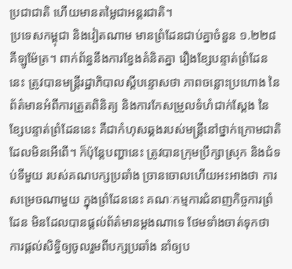ប្រជាជាតិ ហើយមានតម្លៃជាអន្តរជាតិ។
ប្រទេសកម្ពុជា និងវៀតណាម មានព្រំដែនជាប់គ្នាចំនួន ១.២២៨ គីឡូម៉ែត្រ។ ពាក់ព័ន្ធនឹងការខ្វែងគំនិតគ្នា រឿងខ្សែបន្ទាត់ព្រំដែននេះ ត្រូវបានមន្ត្រីរដ្ឋាភិបាលស្ដីបន្ទោសថា ភាពចន្លោះប្រហោង នៃព័ត៌មានអំពីការត្រួតពិនិត្យ និងការកែសម្រួលទំហំជាក់ស្ដែង នៃខ្សែបន្ទាត់ព្រំដែននេះ គឺជាកំហុសឆ្គងរបស់មន្ត្រីនៅថ្នាក់ក្រោមជាតិ ដែលមិនអើពើ។ ក៏ប៉ុន្តែបញ្ហានេះ ត្រូវបានក្រុមប្រឹក្សាស្រុក និងជំទប់ទីមួយ របស់គណបក្សប្រឆាំង ច្រានចោលហើយអះអាងថា ការសម្រេចណាមួយ ក្នុងព្រំដែននេះ គណៈកម្មការជំនាញកិច្ចការព្រំដែន មិនដែលបានផ្ដល់ព័ត៌មានម្ដងណាទេ ថែមទាំងចាត់ទុកថា ការផ្ដល់សិទ្ធិឲ្យចូលរួមពីបក្សប្រឆាំង នាំឲ្យប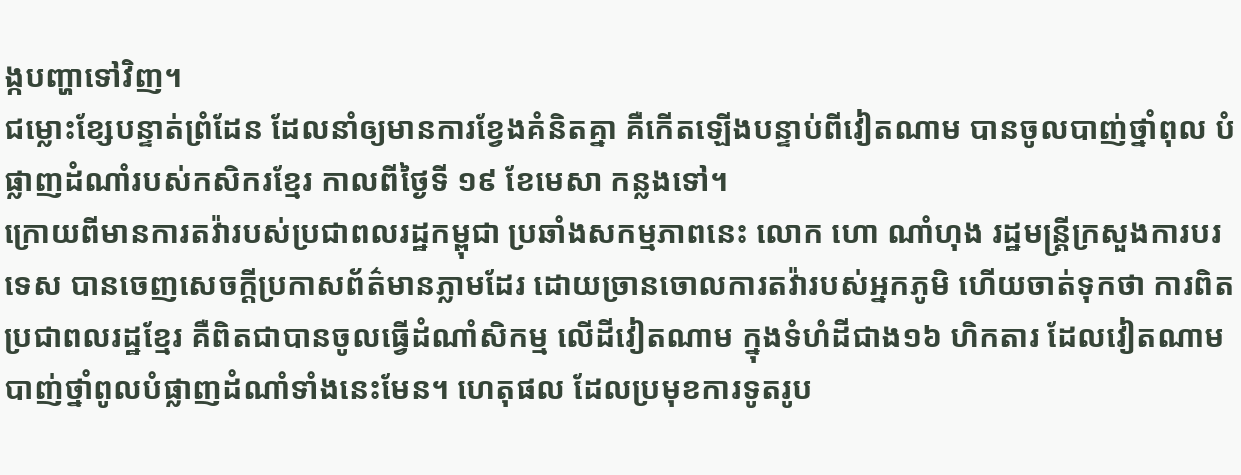ង្កបញ្ហាទៅវិញ។
ជម្លោះខ្សែបន្ទាត់ព្រំដែន ដែលនាំឲ្យមានការខ្វែងគំនិតគ្នា គឺកើតឡើងបន្ទាប់ពីវៀតណាម បានចូលបាញ់ថ្នាំពុល បំផ្លាញដំណាំរបស់កសិករខ្មែរ កាលពីថ្ងៃទី ១៩ ខែមេសា កន្លងទៅ។
ក្រោយពីមានការតវ៉ារបស់ប្រជាពលរដ្ឋកម្ពុជា ប្រឆាំងសកម្មភាពនេះ លោក ហោ ណាំហុង រដ្ឋមន្ត្រីក្រសួងការបរទេស បានចេញសេចក្ដីប្រកាសព័ត៌មានភ្លាមដែរ ដោយច្រានចោលការតវ៉ារបស់អ្នកភូមិ ហើយចាត់ទុកថា ការពិតប្រជាពលរដ្ឋខ្មែរ គឺពិតជាបានចូលធ្វើដំណាំសិកម្ម លើដីវៀតណាម ក្នុងទំហំដីជាង១៦ ហិកតារ ដែលវៀតណាមបាញ់ថ្នាំពូលបំផ្លាញដំណាំទាំងនេះមែន។ ហេតុផល ដែលប្រមុខការទូតរូប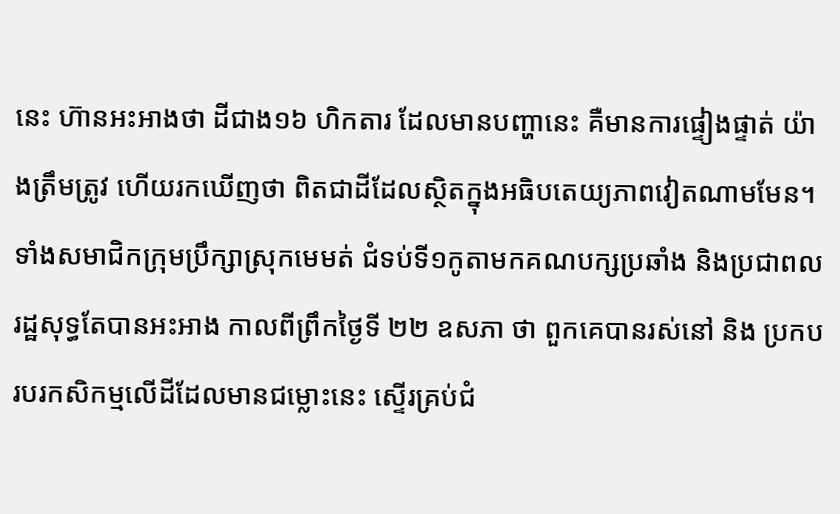នេះ ហ៊ានអះអាងថា ដីជាង១៦ ហិកតារ ដែលមានបញ្ហានេះ គឺមានការផ្ទៀងផ្ទាត់ យ៉ាងត្រឹមត្រូវ ហើយរកឃើញថា ពិតជាដីដែលស្ថិតក្នុងអធិបតេយ្យភាពវៀតណាមមែន។
ទាំងសមាជិកក្រុមប្រឹក្សាស្រុកមេមត់ ជំទប់ទី១កូតាមកគណបក្សប្រឆាំង និងប្រជាពលរដ្ឋសុទ្ធតែបានអះអាង កាលពីព្រឹកថ្ងៃទី ២២ ឧសភា ថា ពួកគេបានរស់នៅ និង ប្រកបរបរកសិកម្មលើដីដែលមានជម្លោះនេះ ស្ទើរគ្រប់ជំ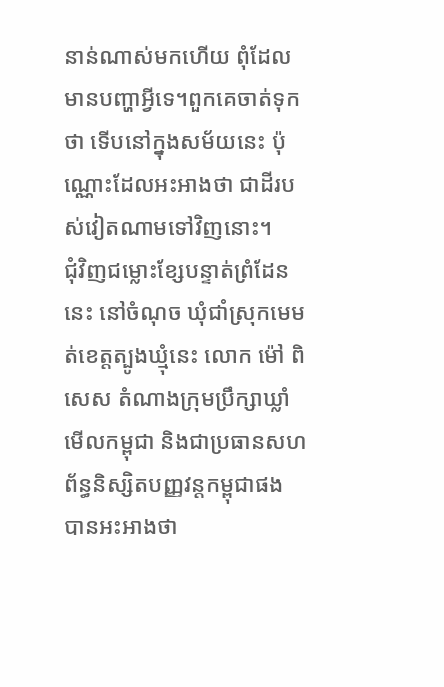នាន់ណាស់មកហើយ ពុំដែលមានបញ្ហាអ្វីទេ។ពួកគេចាត់ទុកថា ទើបនៅក្នុងសម័យនេះ ប៉ុណ្ណោះដែលអះអាងថា ជាដីរបស់វៀតណាមទៅវិញនោះ។
ជុំវិញជម្លោះខ្សែបន្ទាត់ព្រំដែននេះ នៅចំណុច ឃុំជាំស្រុកមេមត់ខេត្តត្បូងឃ្មុំនេះ លោក ម៉ៅ ពិសេស តំណាងក្រុមប្រឹក្សាឃ្លាំមើលកម្ពុជា និងជាប្រធានសហព័ន្ធនិស្សិតបញ្ញវន្តកម្ពុជាផង បានអះអាងថា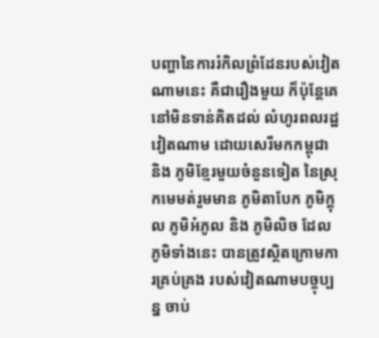បញ្ហានៃការរំកិលព្រំដែនរបស់វៀតណាមនេះ គឺជារឿងមួយ ក៏ប៉ុន្តែគេនៅមិនទាន់គិតដល់ លំហូរពលរដ្ឋវៀតណាម ដោយសេរីមកកម្ពុជា និង ភូមិខ្មែរមួយចំនួនទៀត នៃស្រុកមេមត់រួមមាន ភូមិតាបែក ភូមិក្តុល ភូមិអំភូល និង ភូមិលិច ដែលភូមិទាំងនេះ បានត្រូវស្ថិតក្រោមការគ្រប់គ្រង របស់វៀតណាមបច្ចុប្បន្ន ចាប់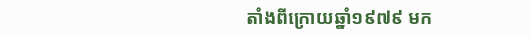តាំងពីក្រោយឆ្នាំ១៩៧៩ មក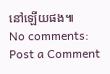នៅឡើយផង៕
No comments:
Post a Comment